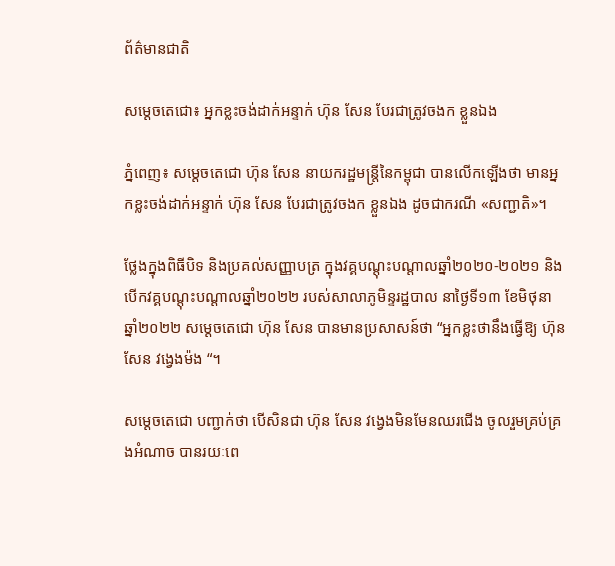ព័ត៌មានជាតិ

សម្ដេចតេជោ៖ អ្នកខ្លះចង់ដាក់អន្ទាក់ ហ៊ុន សែន បែរជាត្រូវចងក ខ្លួនឯង

ភ្នំពេញ៖ សម្ដេចតេជោ ហ៊ុន សែន នាយករដ្ឋមន្រ្តីនៃកម្ពុជា បានលើកឡើងថា មានអ្នកខ្លះចង់ដាក់អន្ទាក់ ហ៊ុន សែន បែរជាត្រូវចងក ខ្លួនឯង ដូចជាករណី «សញ្ជាតិ»។

ថ្លែងក្នុងពិធីបិទ និងប្រគល់សញ្ញាបត្រ ក្នុងវគ្គបណ្ដុះបណ្ដាលឆ្នាំ២០២០-២០២១ និងបើកវគ្គបណ្ដុះបណ្ដាលឆ្នាំ២០២២ របស់សាលាភូមិន្ទរដ្ឋបាល នាថ្ងៃទី១៣ ខែមិថុនា ឆ្នាំ២០២២ សម្ដេចតេជោ ហ៊ុន សែន បានមានប្រសាសន៍ថា “អ្នកខ្លះថានឹងធ្វើឱ្យ ហ៊ុន សែន វង្វេងម៉ង “។

សម្ដេចតេជោ បញ្ជាក់ថា បើសិនជា ហ៊ុន សែន វង្វេងមិនមែនឈរជើង ចូលរួមគ្រប់គ្រងអំណាច បានរយៈពេ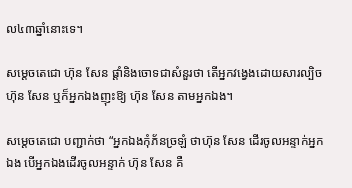ល៤៣ឆ្នាំនោះទេ។

សម្ដេចតេជោ ហ៊ុន សែន ផ្ដាំនិងចោទជាសំនួរថា តើអ្នកវង្វេងដោយសារល្បិច ហ៊ុន សែន ឬក៏អ្នកឯងញុះឱ្យ ហ៊ុន សែន តាមអ្នកឯង។

សម្ដេចតេជោ បញ្ជាក់ថា “អ្នកឯងកុំភ័នច្រឡំ ថាហ៊ុន សែន ដើរចូលអន្ទាក់អ្នកឯង បើអ្នកឯងដើរចូលអន្ទាក់ ហ៊ុន សែន គឺ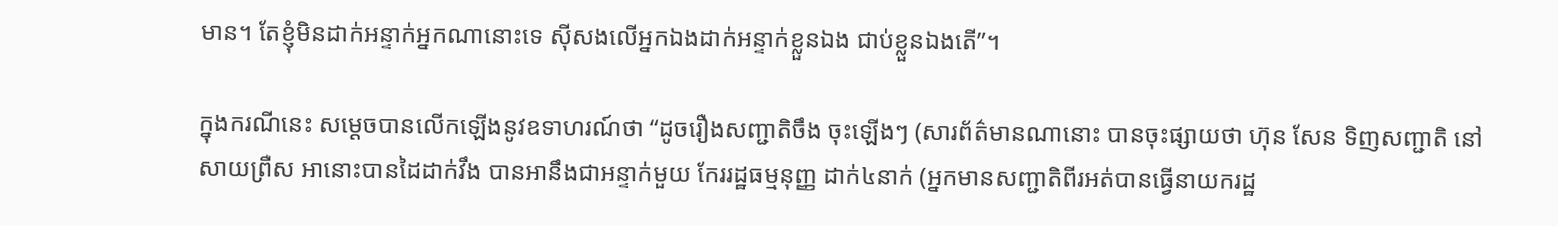មាន។ តែខ្ញុំមិនដាក់អន្ទាក់អ្នកណានោះទេ ស៊ីសងលើអ្នកឯងដាក់អន្ទាក់ខ្លួនឯង ជាប់ខ្លួនឯងតើ”។

ក្នុងករណីនេះ សម្ដេចបានលើកឡើងនូវឧទាហរណ៍ថា “ដូចរឿងសញ្ជាតិចឹង ចុះឡើងៗ (សារព័ត៌មានណានោះ បានចុះផ្សាយថា ហ៊ុន សែន ទិញសញ្ជាតិ នៅសាយព្រឺស អានោះបានដៃដាក់វឹង បានអានឹងជាអន្ទាក់មួយ កែររដ្ឋធម្មនុញ្ញ ដាក់៤នាក់ (អ្នកមានសញ្ជាតិពីរអត់បានធ្វើនាយករដ្ឋ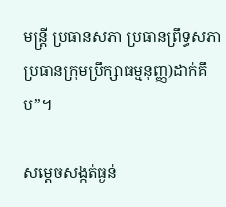មន្រ្តី ប្រធានសភា ប្រធានព្រឹទ្ធសភា ប្រធានក្រុមប្រឹក្សាធម្មនុញ្ញ)ដាក់គឹប”។

សម្ដេចសង្កត់ធ្ងន់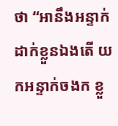ថា “អានឹងអន្ទាក់ដាក់ខ្លួនឯងតើ យកអន្ទាក់ចងក ខ្លួ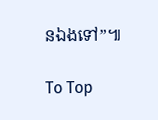នឯងទៅ”៕

To Top